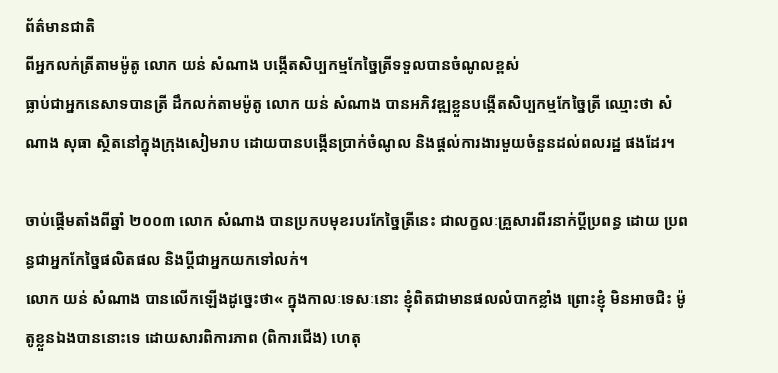ព័ត៌មានជាតិ
ពីអ្នកលក់ត្រីតាមម៉ូតូ លោក យន់ សំណាង បង្កើតសិប្បកម្មកែច្នៃត្រីទទួលបានចំណូលខ្ពស់
ធ្លាប់ជាអ្នកនេសាទបានត្រី ដឹកលក់តាមម៉ូតូ លោក យន់ សំណាង បានអភិវឌ្ឍខ្លួនបង្កើតសិប្បកម្មកែច្នៃត្រី ឈ្មោះថា សំណាង សុធា ស្ថិតនៅក្នុងក្រុងសៀមរាប ដោយបានបង្កើនប្រាក់ចំណូល និងផ្តល់ការងារមួយចំនួនដល់ពលរដ្ឋ ផងដែរ។

ចាប់ផ្ដើមតាំងពីឆ្នាំ ២០០៣ លោក សំណាង បានប្រកបមុខរបរកែច្នៃត្រីនេះ ជាលក្ខលៈគ្រួសារពីរនាក់ប្ដីប្រពន្ធ ដោយ ប្រពន្ធជាអ្នកកែច្នៃផលិតផល និងប្តីជាអ្នកយកទៅលក់។
លោក យន់ សំណាង បានលើកឡើងដូច្នេះថា« ក្នុងកាលៈទេសៈនោះ ខ្ញុំពិតជាមានផលលំបាកខ្លាំង ព្រោះខ្ញុំ មិនអាចជិះ ម៉ូតូខ្លួនឯងបាននោះទេ ដោយសារពិការភាព (ពិការជើង) ហេតុ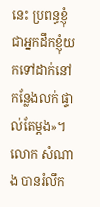នេះ ប្រពន្ធខ្ញុំ ជាអ្នកដឹកខ្ញុំយកទៅដាក់នៅកន្លែងលក់ ផ្ទាល់តែម្ដង»។
លោក សំណាង បានរំលឹក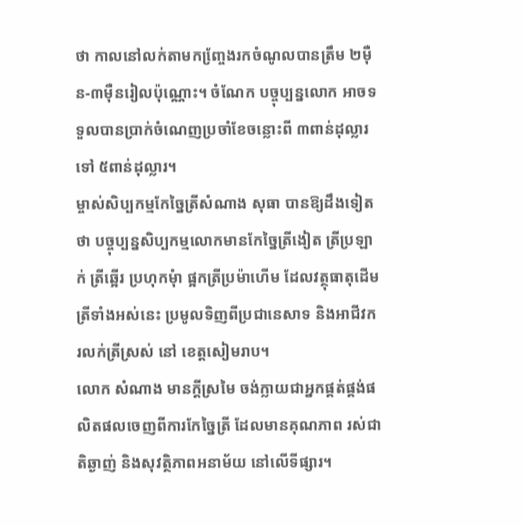ថា កាលនៅលក់តាមកញ្ចែ្រងរកចំណូលបានត្រឹម ២ម៉ឺន-៣ម៉ឺនរៀលប៉ុណ្ណោះ។ ចំណែក បច្ចុប្បន្នលោក អាចទទួលបានប្រាក់ចំណេញប្រចាំខែចន្លោះពី ៣ពាន់ដុល្លារ ទៅ ៥ពាន់ដុល្លារ។
ម្ចាស់សិប្បកម្មកែច្នៃត្រីសំណាង សុធា បានឱ្យដឹងទៀតថា បច្ចុប្បន្នសិប្បកម្មលោកមានកែច្នៃត្រីងៀត ត្រីប្រឡាក់ ត្រីឆ្អើរ ប្រហុកមុំា ផ្អកត្រីប្រម៉ាហើម ដែលវត្ថុធាតុដើមត្រីទាំងអស់នេះ ប្រមូលទិញពីប្រជានេសាទ និងអាជីវករលក់ត្រីស្រស់ នៅ ខេត្តសៀមរាប។
លោក សំណាង មានក្ដីស្រមៃ ចង់ក្លាយជាអ្នកផ្គត់ផ្គង់ផលិតផលចេញពីការកែច្នៃត្រី ដែលមានគុណភាព រស់ជាតិឆ្ងាញ់ និងសុវត្ថិភាពអនាម័យ នៅលើទីផ្សារ។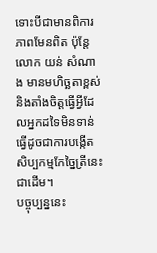ទោះបីជាមានពិការភាពមែនពិត ប៉ុន្តែលោក យន់ សំណាង មានមហិច្ឆតាខ្ពស់ និងតាំងចិត្តធ្វើអ្វីដែលអ្នកដទៃមិនទាន់ ធ្វើដូចជាការបង្កើតសិប្បកម្មកែច្នៃត្រីនេះជាដើម។
បច្ចុប្បន្ននេះ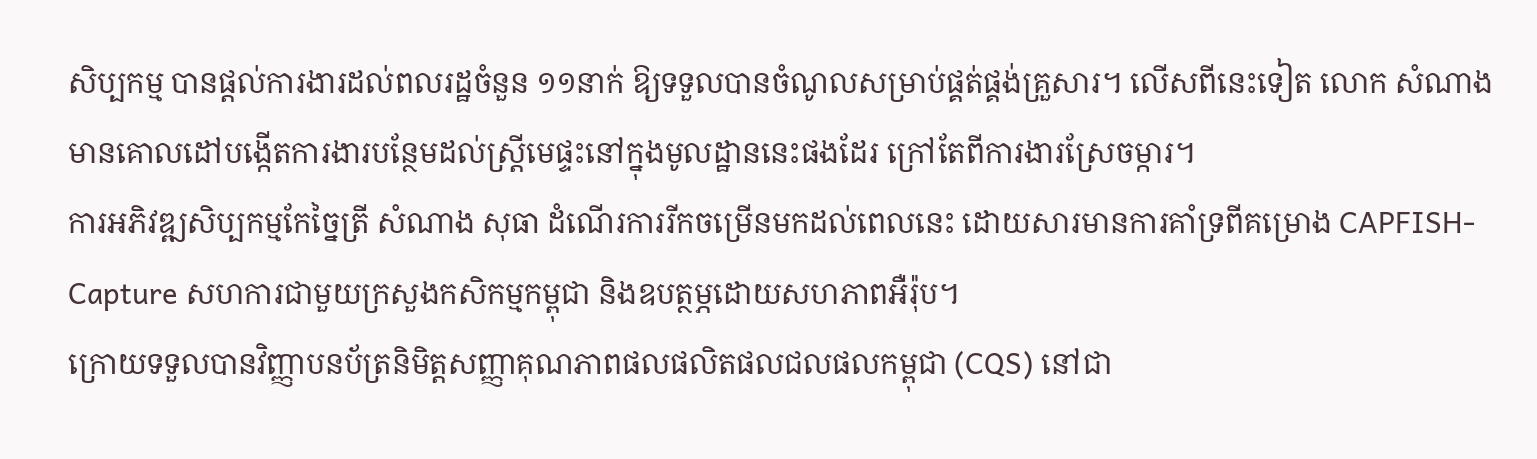សិប្បកម្ម បានផ្តល់ការងារដល់ពលរដ្ឋចំនួន ១១នាក់ ឱ្យទទួលបានចំណូលសម្រាប់ផ្គត់ផ្គង់គ្រួសារ។ លើសពីនេះទៀត លោក សំណាង មានគោលដៅបង្កើតការងារបន្ថែមដល់ស្រ្តីមេផ្ទះនៅក្នុងមូលដ្ឋាននេះផងដែរ ក្រៅតែពីការងារស្រែចម្ការ។
ការអភិវឌ្ឍសិប្បកម្មកែច្នៃត្រី សំណាង សុធា ដំណើរការរីកចម្រើនមកដល់ពេលនេះ ដោយសារមានការគាំទ្រពីគម្រោង CAPFISH-Capture សហការជាមួយក្រសួងកសិកម្មកម្ពុជា និងឧបត្ថម្ភដោយសហភាពអឺរ៉ុប។
ក្រោយទទួលបានវិញ្ញាបនប័ត្រនិមិត្តសញ្ញាគុណភាពផលផលិតផលជលផលកម្ពុជា (CQS) នៅជា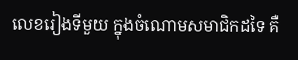លេខរៀងទីមួយ ក្នុងចំណោមសមាជិកដទៃ គឺ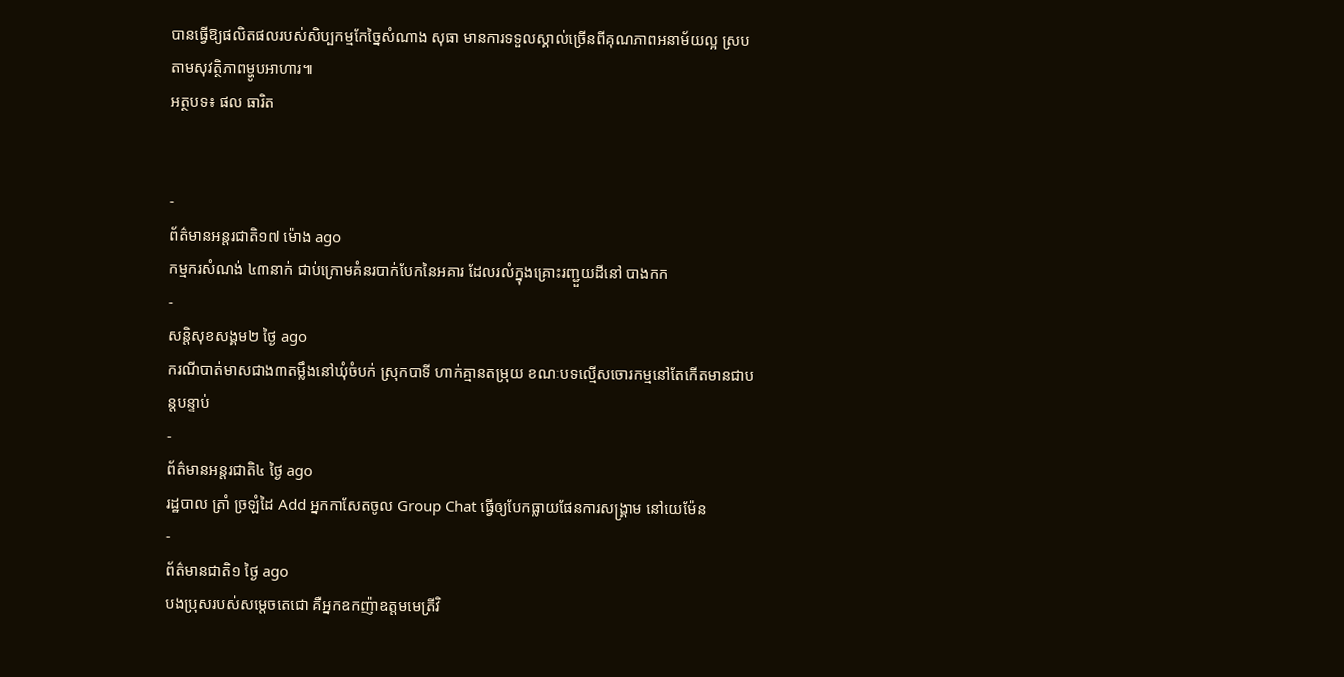បានធ្វើឱ្យផលិតផលរបស់សិប្បកម្មកែច្នៃសំណាង សុធា មានការទទួលស្គាល់ច្រើនពីគុណភាពអនាម័យល្អ ស្របតាមសុវត្ថិភាពម្ហូបអាហារ៕
អត្ថបទ៖ ផល ធារិត


-
ព័ត៌មានអន្ដរជាតិ១៧ ម៉ោង ago
កម្មករសំណង់ ៤៣នាក់ ជាប់ក្រោមគំនរបាក់បែកនៃអគារ ដែលរលំក្នុងគ្រោះរញ្ជួយដីនៅ បាងកក
-
សន្តិសុខសង្គម២ ថ្ងៃ ago
ករណីបាត់មាសជាង៣តម្លឹងនៅឃុំចំបក់ ស្រុកបាទី ហាក់គ្មានតម្រុយ ខណៈបទល្មើសចោរកម្មនៅតែកើតមានជាបន្តបន្ទាប់
-
ព័ត៌មានអន្ដរជាតិ៤ ថ្ងៃ ago
រដ្ឋបាល ត្រាំ ច្រឡំដៃ Add អ្នកកាសែតចូល Group Chat ធ្វើឲ្យបែកធ្លាយផែនការសង្គ្រាម នៅយេម៉ែន
-
ព័ត៌មានជាតិ១ ថ្ងៃ ago
បងប្រុសរបស់សម្ដេចតេជោ គឺអ្នកឧកញ៉ាឧត្តមមេត្រីវិ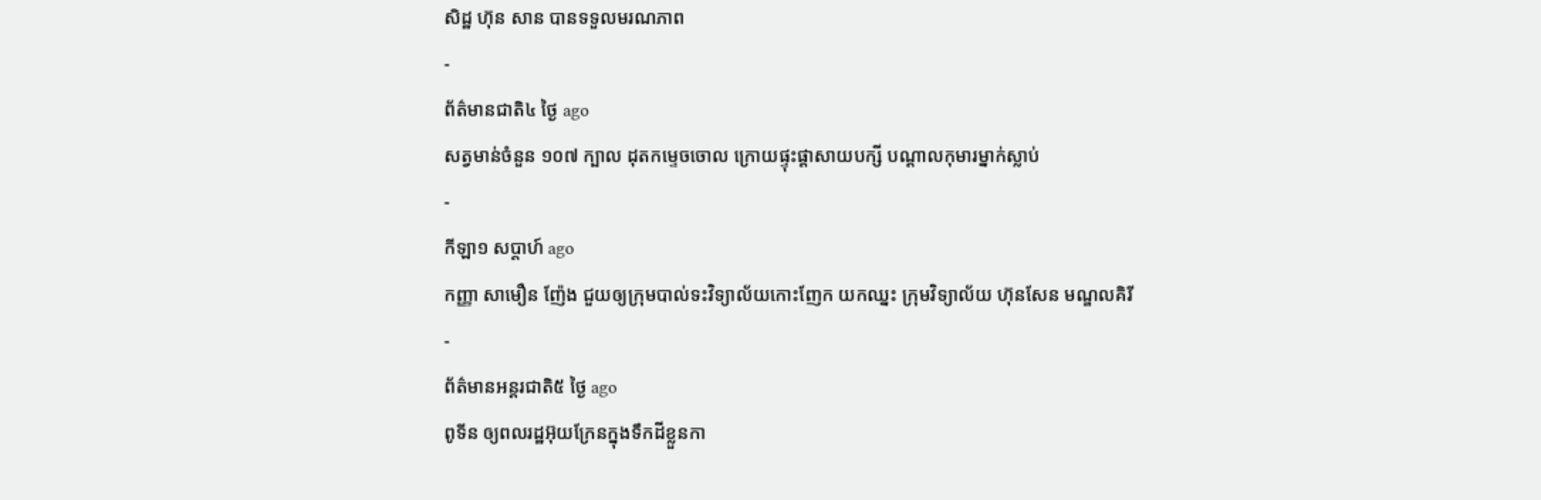សិដ្ឋ ហ៊ុន សាន បានទទួលមរណភាព
-
ព័ត៌មានជាតិ៤ ថ្ងៃ ago
សត្វមាន់ចំនួន ១០៧ ក្បាល ដុតកម្ទេចចោល ក្រោយផ្ទុះផ្ដាសាយបក្សី បណ្តាលកុមារម្នាក់ស្លាប់
-
កីឡា១ សប្តាហ៍ ago
កញ្ញា សាមឿន ញ៉ែង ជួយឲ្យក្រុមបាល់ទះវិទ្យាល័យកោះញែក យកឈ្នះ ក្រុមវិទ្យាល័យ ហ៊ុនសែន មណ្ឌលគិរី
-
ព័ត៌មានអន្ដរជាតិ៥ ថ្ងៃ ago
ពូទីន ឲ្យពលរដ្ឋអ៊ុយក្រែនក្នុងទឹកដីខ្លួនកា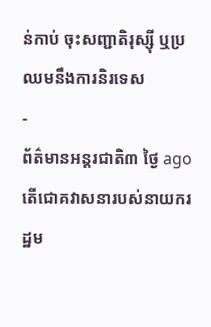ន់កាប់ ចុះសញ្ជាតិរុស្ស៊ី ឬប្រឈមនឹងការនិរទេស
-
ព័ត៌មានអន្ដរជាតិ៣ ថ្ងៃ ago
តើជោគវាសនារបស់នាយករដ្ឋម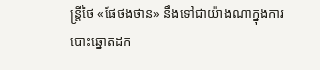ន្ត្រីថៃ «ផែថងថាន» នឹងទៅជាយ៉ាងណាក្នុងការបោះឆ្នោតដក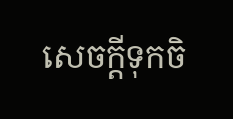សេចក្តីទុកចិ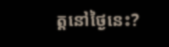ត្តនៅថ្ងៃនេះ?